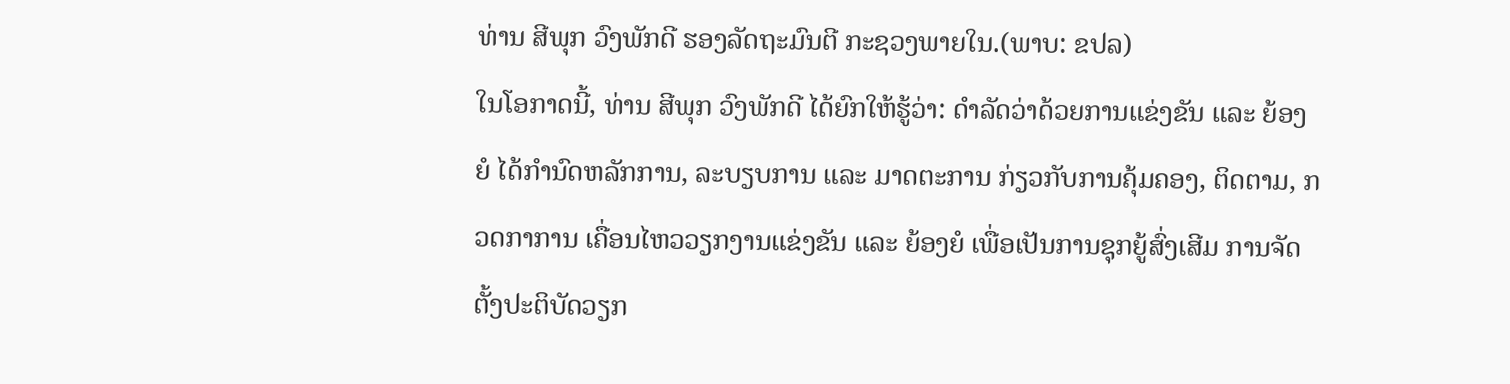ທ່ານ ສີພຸກ ວົງພັກດີ ຮອງລັດຖະມົນຕີ ກະຊວງພາຍໃນ.(ພາບ: ຂປລ)
ໃນໂອກາດນີ້, ທ່ານ ສີພຸກ ວົງພັກດີ ໄດ້ຍົກໃຫ້ຮູ້ວ່າ: ດຳລັດວ່າດ້ວຍການແຂ່ງຂັນ ແລະ ຍ້ອງຍໍ ໄດ້ກຳນົດຫລັກການ, ລະບຽບການ ແລະ ມາດຕະການ ກ່ຽວກັບການຄຸ້ມຄອງ, ຕິດຕາມ, ກວດກາການ ເຄື່ອນໄຫວວຽກງານແຂ່ງຂັນ ແລະ ຍ້ອງຍໍ ເພື່ອເປັນການຊຸກຍູ້ສົ່ງເສີມ ການຈັດຕັ້ງປະຕິບັດວຽກ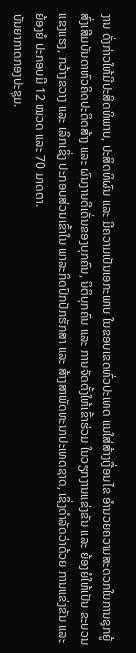ງານ ດັ່ງກ່າວໃຫ້ມີປະສິດທິພາບ, ປະສິດທິຜົນ ແລະ ມີຄວາມເປັນເອກະພາບ ໃນຂອບເຂດທົ່ວປະເທດ ແນໃສ່ສ້າງເງື່ອນໄຂ ອຳນວຍຄວາມສະດວກໃນການຊຸກຍູ້ ສົ່ງເສີມບັນດາຫົວຄິດປະດິດສ້າງ ແລະ ຜົນງານດີເດັ່ນຂອງບຸກຄົນ, ນິຕິບຸກຄົນ ແລະ ການຈັດຕັ້ງໃຫ້ເຂົ້າຮ່ວມ ໃນວຽກງານແຂ່ງຂັນ ແລະ ຍ້ອງຍໍໃຫ້ເປັນ ຂະບວນແຂງແຮງ, ກວ້າງຂວາງ ແລະ ເລິກເຊິ່ງ ປະກອບສ່ວນເຂົ້າໃນ ພາລະກິດປົກປັກຮັກສາ ແລະ ສ້າງສາພັດທະນາປະເທດຊາດ, ເຊິ່ງດໍາລັດວ່າດ້ວຍ ການແຂ່ງຂັນ ແລະ ຍ້ອງຍໍ ປະກອບມີ 12 ໝວດ ແລະ 70 ມາດຕາ.
ບັນຍາກາດກອງປະຊຸມ.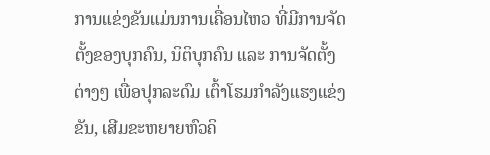ການແຂ່ງຂັນແມ່ນການເຄື່ອນໄຫວ ທີ່ມີການຈັດຕັ້ງຂອງບຸກຄົນ, ນິຕິບຸກຄົນ ແລະ ການຈັດຕັ້ງຕ່າງໆ ເພື່ອປຸກລະດົມ ເຕົ້າໂຮມກຳລັງແຮງແຂ່ງຂັນ, ເສີມຂະຫຍາຍຫົວຄິ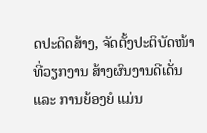ດປະດິດສ້າງ, ຈັດຕັ້ງປະຕິບັດໜ້າທີ່ວຽກງານ ສ້າງຜົນງານດີເດັ່ນ ແລະ ການຍ້ອງຍໍ ແມ່ນ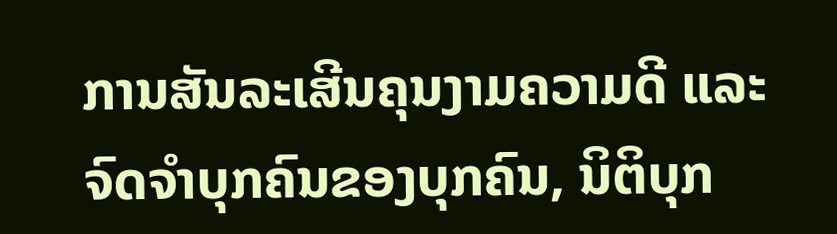ການສັນລະເສີນຄຸນງາມຄວາມດີ ແລະ ຈົດຈຳບຸກຄົນຂອງບຸກຄົນ, ນິຕິບຸກ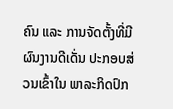ຄົນ ແລະ ການຈັດຕັ້ງທີ່ມີຜົນງານດີເດັ່ນ ປະກອບສ່ວນເຂົ້າໃນ ພາລະກິດປົກ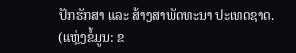ປັກຮັກສາ ແລະ ສ້າງສາພັດທະນາ ປະເທດຊາດ.
(ແຫຼ່ງຂໍ້ມູນ: ຂ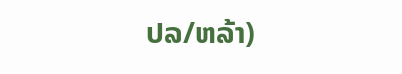ປລ/ຫລ້າ)